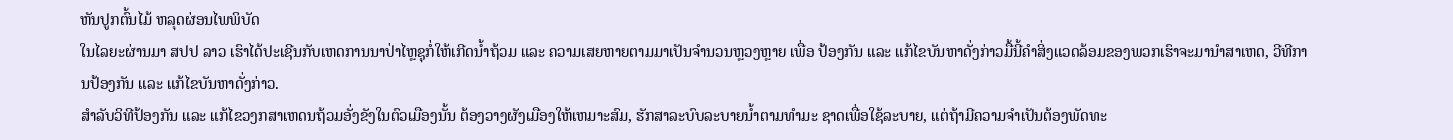ຫັນປູກຕົ້ນໄມ້ ຫລຸດຜ່ອນໄພພິບັດ
ໃນໄລຍະຜ່ານມາ ສປປ ລາວ ເຮົາໄດ້ປະເຊີນກັບເຫດການນາປ່າໄຫຼຊຸກໍ່ໃຫ້ເກີດນ້ຳຖ້ວມ ແລະ ຄວາມເສຍຫາຍຕາມມາເປັນຈໍານວນຫຼວງຫຼາຍ ເພື່ອ ປ້ອງກັນ ແລະ ແກ້ໄຂບັນຫາດັ່ງກ່າວມື້ນີ້ຄໍາສິ່ງແວດລ້ອມຂອງພວກເຮົາຈະມານຳສາເຫດ, ວີທີການປ້ອງກັນ ແລະ ແກ້ໄຂບັນຫາດັ່ງກ່າວ.
ສໍາລັບວິທີປ້ອງກັນ ແລະ ແກ້ໄຂວງກສາເຫດນຖ້ວມອັ່ງຂັງໃນຕົວເມືອງນັ້ນ ຕ້ອງວາງຜັງເມືອງໃຫ້ເຫມາະສົມ, ຮັກສາລະບົບລະບາຍນໍ້າຕາມທໍາມະ ຊາດເພື່ອໃຊ້ລະບາຍ, ແຕ່ຖ້າມີຄວາມຈໍາເປັນຕ້ອງພັດທະ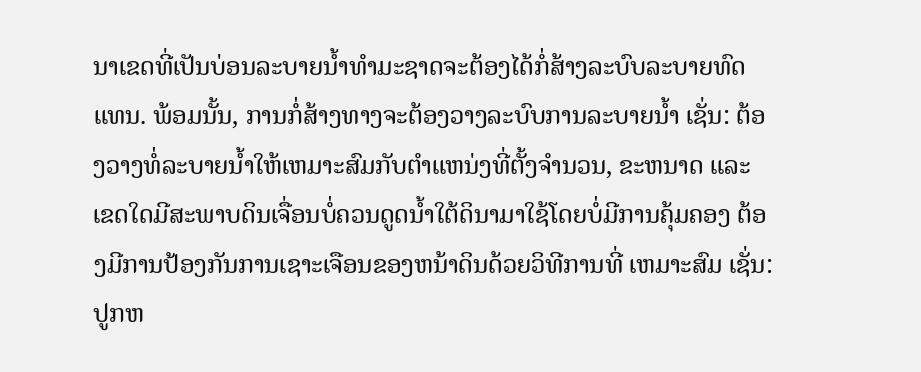ນາເຂດທີ່ເປັນບ່ອນລະບາຍນ້ຳທໍາມະຊາດຈະຕ້ອງໄດ້ກໍ່ສ້າງລະບົບລະບາຍທົດແທນ. ພ້ອມນັ້ນ, ການກໍ່ສ້າງທາງຈະຕ້ອງວາງລະບົບການລະບາຍນ້ຳ ເຊັ່ນ: ຕ້ອງວາງທໍ່ລະບາຍນ້ຳໃຫ້ເຫມາະສົມກັບຕໍາແຫນ່ງທີ່ຕັ້ງຈໍານວນ, ຂະຫນາດ ແລະ ເຂດໃດມີສະພາບດິນເຈື່ອນບໍ່ຄວນດູດນ້ຳໃຕ້ດິນາມາໃຊ້ໂດຍບໍ່ມີການຄຸ້ມຄອງ ຕ້ອງມີການປ້ອງກັນການເຊາະເຈືອນຂອງຫນ້າດິນດ້ວຍວິທີການທີ່ ເຫມາະສົມ ເຊັ່ນ: ປູກຫ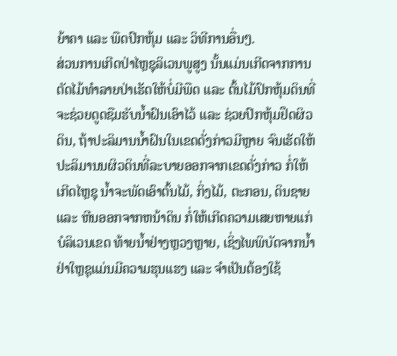ຍ້າຄາ ແລະ ພືດປົກຫຸ້ມ ແລະ ວິທີການອື່ນໆ.
ສ່ວນການເກີດປ່າໄຫຼຊຸລິເວນພູສູງ ນັ້ນແມ່ນເກີດຈາກການຕັດໄມ້ທໍາລາຍປ່າເຮັດໃຫ້ບໍ່ມີພືດ ແລະ ຕົ້ນໄມ້ປົກຫຸ້ມດິນທີ່ຈະຊ່ວຍດູດຊືມຮັບນໍ້າຝົນເອົາໄວ້ ແລະ ຊ່ວຍປົກຫຸ້ມຢຶດຜິວດິນ, ຖ້າປະລິມານນ້ຳຝົນໃນເຂດດັ່ງກ່າວມີຫຼາຍ ຈົນເຮັດໃຫ້ປະລິມານນຜິວດິນທີ່ລະບາຍອອກຈາກເຂດດັ່ງກ່າວ ກໍ່ໃຫ້ເກີດໄຫຼຊຸ ນໍ້າຈະພັດເອົາຕົ້ນໄມ້, ກິ່ງໄມ້, ຕະກອນ, ດິນຊາຍ ແລະ ຫີນອອກຈາກຫນ້າດິນ ກໍ່ໃຫ້ເກີດຄວາມເສຍຫາຍແກ່ບໍລິເວນເຂດ ທ້າຍນໍ້າຢ່າງຫຼວງຫຼາຍ, ເຊິ່ງໄພພິບັດຈາກນ້ຳຢ່າໃຫຼຊຸແມ່ນມີຄວາມຮຸນແຮງ ແລະ ຈໍາເປັນຕ້ອງໃຊ້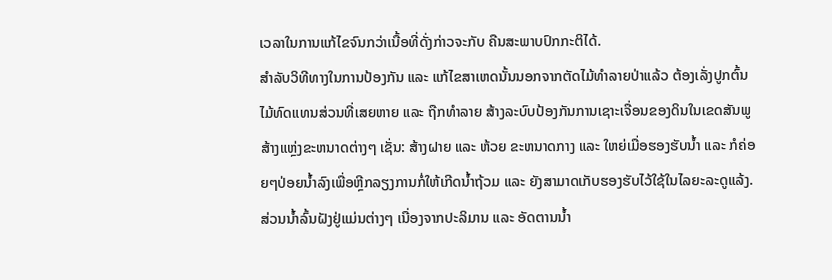ເວລາໃນການແກ້ໄຂຈົນກວ່າເນື້ອທີ່ດັ່ງກ່າວຈະກັບ ຄືນສະພາບປົກກະຕິໄດ້.
ສໍາລັບວິທີທາງໃນການປ້ອງກັນ ແລະ ແກ້ໄຂສາເຫດນັ້ນນອກຈາກຕັດໄມ້ທໍາລາຍປ່າແລ້ວ ຕ້ອງເລັ່ງປູກຕົ້ນໄມ້ທົດແທນສ່ວນທີ່ເສຍຫາຍ ແລະ ຖືກທໍາລາຍ ສ້າງລະບົບປ້ອງກັນການເຊາະເຈື່ອນຂອງດິນໃນເຂດສັນພູສ້າງແຫຼ່ງຂະຫນາດຕ່າງໆ ເຊັ່ນ: ສ້າງຝາຍ ແລະ ຫ້ວຍ ຂະຫນາດກາງ ແລະ ໃຫຍ່ເມື່ອຮອງຮັບນ້ຳ ແລະ ກໍຄ່ອຍໆປ່ອຍນ້ຳລົງເພື່ອຫຼີກລຽງການກໍ່ໃຫ້ເກີດນ້ຳຖ້ວມ ແລະ ຍັງສາມາດເກັບຮອງຮັບໄວ້ໃຊ້ໃນໄລຍະລະດູແລ້ງ.
ສ່ວນນໍ້າລົ້ນຝັງຢູ່ແມ່ນຕ່າງໆ ເນື່ອງຈາກປະລິມານ ແລະ ອັດຕານນໍ້າ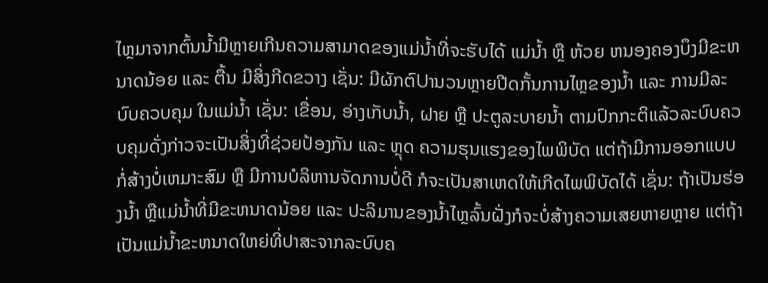ໄຫຼມາຈາກຕົ້ນນໍ້າມີຫຼາຍເກີນຄວາມສາມາດຂອງແມ່ນໍ້າທີ່ຈະຮັບໄດ້ ແມ່ນໍ້າ ຫຼື ຫ້ວຍ ຫນອງຄອງບຶງມີຂະຫນາດນ້ອຍ ແລະ ຕື້ນ ມີສິ່ງກີດຂວາງ ເຊັ່ນ: ມີຜັກຕົUານວນຫຼາຍປີດກັ້ນການໄຫຼຂອງນ້ຳ ແລະ ການມີລະບົບຄວບຄຸມ ໃນແມ່ນໍ້າ ເຊັ່ນ: ເຂື່ອນ, ອ່າງເກັບນໍ້າ, ຝາຍ ຫຼື ປະຕູລະບາຍນ້ຳ ຕາມປົກກະຕິແລ້ວລະບົບຄວບຄຸມດັ່ງກ່າວຈະເປັນສິ່ງທີ່ຊ່ວຍປ້ອງກັນ ແລະ ຫຼຸດ ຄວາມຮຸນແຮງຂອງໄພພິບັດ ແຕ່ຖ້າມີການອອກແບບກໍ່ສ້າງບໍ່ເຫມາະສົມ ຫຼື ມີການບໍລິຫານຈັດການບໍ່ດີ ກໍຈະເປັນສາເຫດໃຫ້ເກີດໄພພິບັດໄດ້ ເຊັ່ນ: ຖ້າເປັນຮ່ອງນໍ້າ ຫຼືແມ່ນ້ຳທີ່ມີຂະຫນາດນ້ອຍ ແລະ ປະລິມານຂອງນໍ້າໄຫຼລົ້ນຝັ່ງກໍຈະບໍ່ສ້າງຄວາມເສຍຫາຍຫຼາຍ ແຕ່ຖ້າເປັນແມ່ນ້ຳຂະຫນາດໃຫຍ່ທີ່ປາສະຈາກລະບົບຄ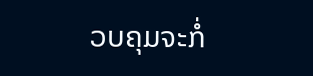ວບຄຸມຈະກໍ່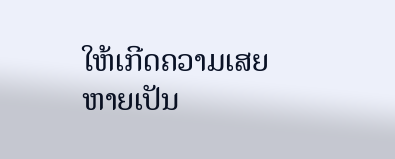ໃຫ້ເກີດຄວາມເສຍຫາຍເປັນ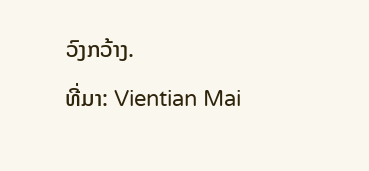ວົງກວ້າງ.
ທີ່ມາ: Vientian Mai